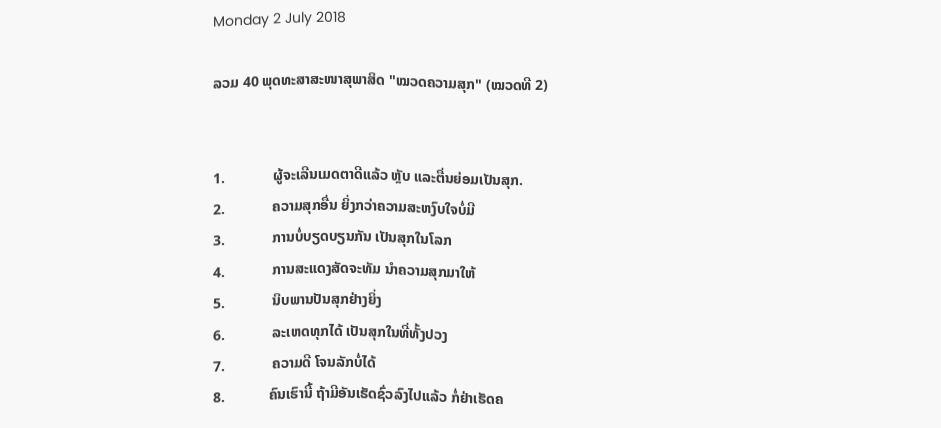Monday 2 July 2018

ລວມ 40 ພຸດທະສາສະໜາສຸພາສິດ "ໝວດຄວາມສຸກ" (ໝວດທີ 2)


1.             ຜູ້ຈະເລີນເມດຕາດີແລ້ວ ຫຼັບ ແລະຕື່ນຍ່ອມເປັນສຸກ.
2.             ຄວາມສຸກອື່ນ ຍິ່ງກວ່າຄວາມສະຫງົບໃຈບໍ່ມີ
3.             ການບໍ່ບຽດບຽນກັນ ເປັນສຸກໃນໂລກ
4.             ການສະແດງສັດຈະທັມ ນໍາຄວາມສຸກມາໃຫ້
5.             ນິບພານປັນສຸກຢ່າງຍິ່ງ
6.             ລະເຫດທຸກໄດ້ ເປັນສຸກໃນທີ່ທັ້ງປວງ
7.             ຄວາມດີ ໂຈນລັກບໍ່ໄດ້
8.            ຄົນເຮົານີ້ ຖ້າມີອັນເຮັດຊົ່ວລົງໄປແລ້ວ ກໍ່ຢ່າເຮັດຄ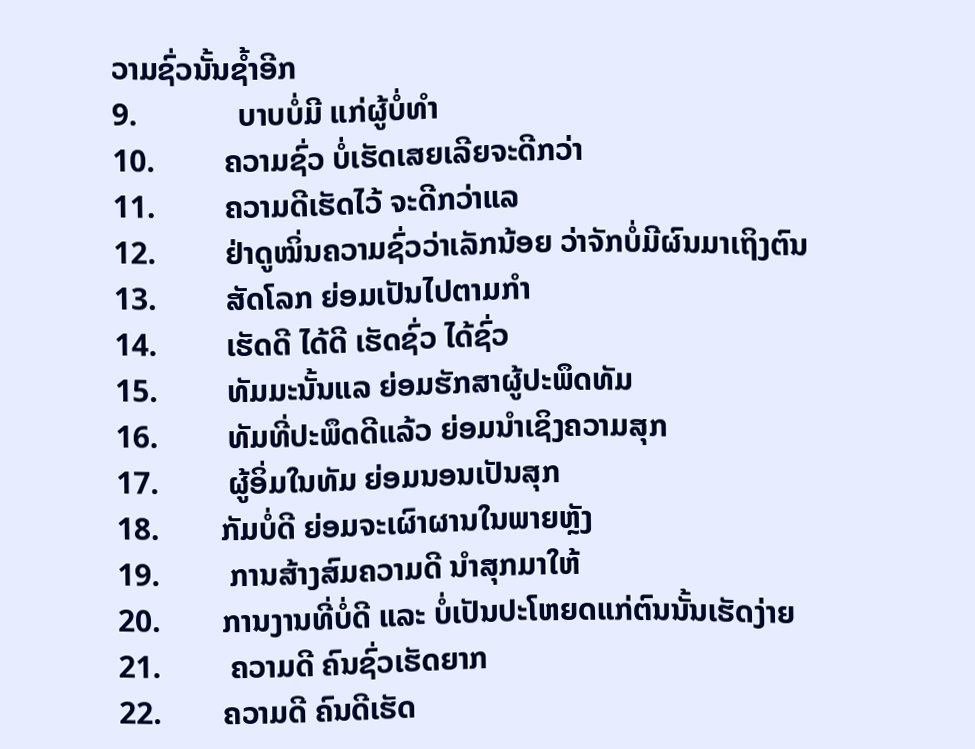ວາມຊົ່ວນັ້ນຊໍ້າອີກ
9.             ບາບບໍ່ມີ ແກ່ຜູ້ບໍ່ທໍາ
10.         ຄວາມຊົ່ວ ບໍ່ເຮັດເສຍເລີຍຈະດີກວ່າ
11.         ຄວາມດີເຮັດໄວ້ ຈະດີກວ່າແລ
12.         ຢ່າດູໝິ່ນຄວາມຊົ່ວວ່າເລັກນ້ອຍ ວ່າຈັກບໍ່ມີຜົນມາເຖິງຕົນ
13.         ສັດໂລກ ຍ່ອມເປັນໄປຕາມກໍາ
14.         ເຮັດດີ ໄດ້ດີ ເຮັດຊົ່ວ ໄດ້ຊົ່ວ
15.         ທັມມະນັ້ນແລ ຍ່ອມຮັກສາຜູ້ປະພຶດທັມ
16.         ທັມທີ່ປະພຶດດີແລ້ວ ຍ່ອມນໍາເຊິງຄວາມສຸກ
17.         ຜູ້ອິ່ມໃນທັມ ຍ່ອມນອນເປັນສຸກ
18.        ກັມບໍ່ດີ ຍ່ອມຈະເຜົາຜານໃນພາຍຫຼັງ
19.         ການສ້າງສົມຄວາມດີ ນໍາສຸກມາໃຫ້
20.        ການງານທີ່ບໍ່ດີ ແລະ ບໍ່ເປັນປະໂຫຍດແກ່ຕົນນັ້ນເຮັດງ່າຍ
21.         ຄວາມດີ ຄົນຊົ່ວເຮັດຍາກ
22.        ຄວາມດີ ຄົນດີເຮັດ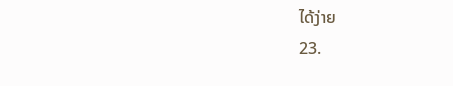ໄດ້ງ່າຍ
23.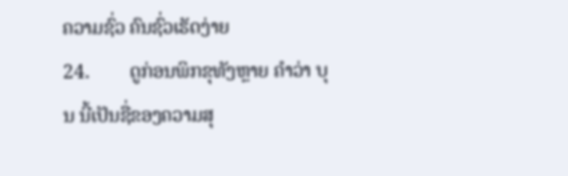ຄວາມຊົ່ວ ຄົນຊົ່ວເຮັດງ່າຍ
24.        ດູກ່ອນພິກຂຸທັງຫຼາຍ ຄໍາວ່າ ບຸນ ນີ້ເປັນຊື່ຂອງຄວາມສຸ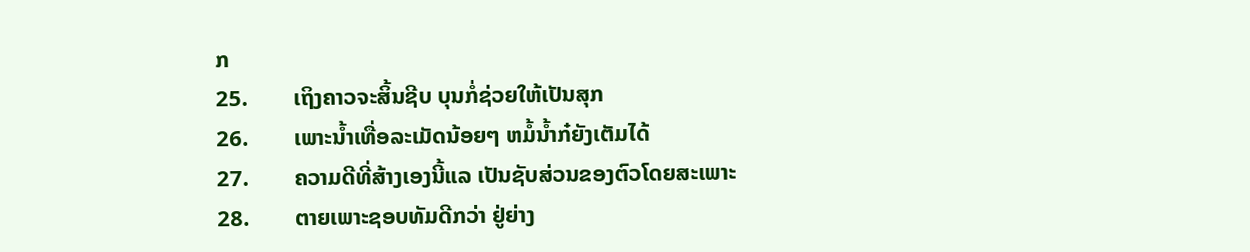ກ
25.        ເຖິງຄາວຈະສິ້ນຊີບ ບຸນກໍ່ຊ່ວຍໃຫ້ເປັນສຸກ
26.        ເພາະນໍ້າເທື່ອລະເມັດນ້ອຍໆ ຫມໍ້ນໍ້າກ໋ຍັງເຕັມໄດ້
27.        ຄວາມດີທີ່ສ້າງເອງນີ້ແລ ເປັນຊັບສ່ວນຂອງຕົວໂດຍສະເພາະ
28.        ຕາຍເພາະຊອບທັມດີກວ່າ ຢູ່ຍ່າງ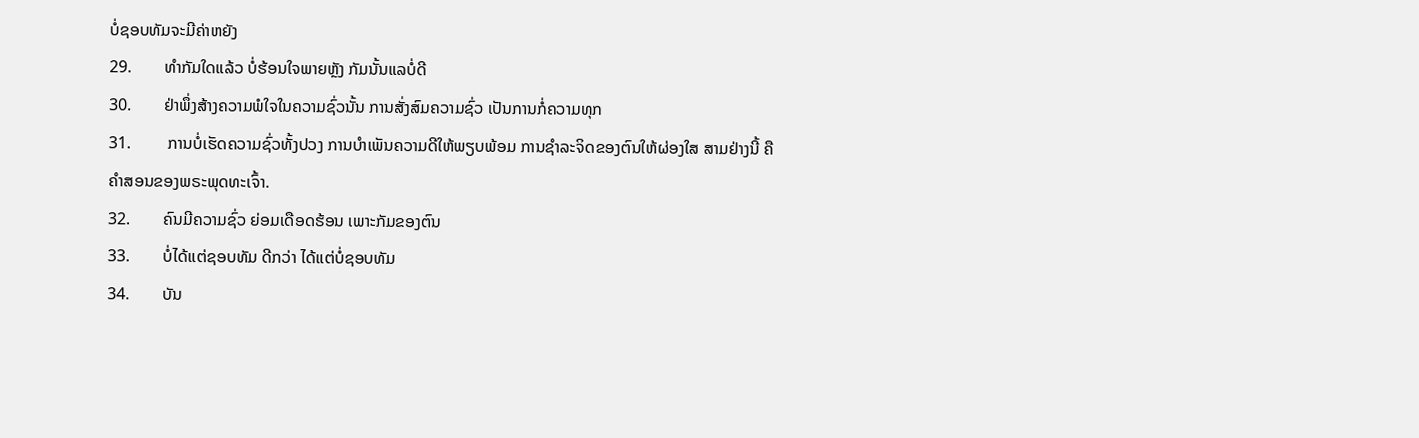ບໍ່ຊອບທັມຈະມີຄ່າຫຍັງ
29.        ທຳກັມໃດແລ້ວ ບໍ່ຮ້ອນໃຈພາຍຫຼັງ ກັມນັ້ນແລບໍ່ດີ
30.        ຢ່າພຶ່ງສ້າງຄວາມພໍໃຈໃນຄວາມຊົ່ວນັ້ນ ການສັ່ງສົມຄວາມຊົ່ວ ເປັນການກໍ່ຄວາມທຸກ
31.         ການບໍ່ເຮັດຄວາມຊົ່ວທັ້ງປວງ ການບໍາເພັນຄວາມດີໃຫ້ພຽບພ້ອມ ການຊໍາລະຈິດຂອງຕົນໃຫ້ຜ່ອງໃສ ສາມຢ່າງນີ້ ຄືຄໍາສອນຂອງພຣະພຸດທະເຈົ້າ.
32.        ຄົນມີຄວາມຊົ່ວ ຍ່ອມເດືອດຮ້ອນ ເພາະກັມຂອງຕົນ
33.        ບໍ່ໄດ້ແຕ່ຊອບທັມ ດີກວ່າ ໄດ້ແຕ່ບໍ່ຊອບທັມ
34.        ບັນ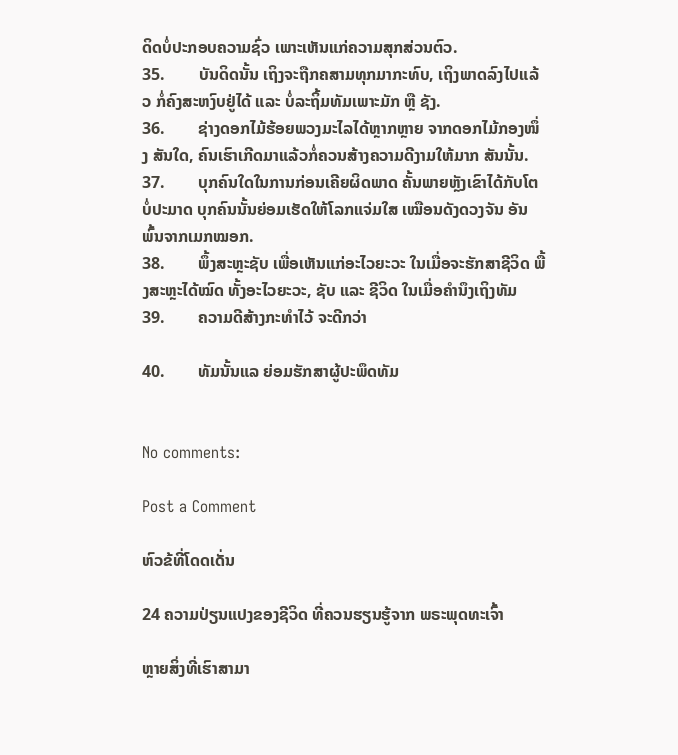ດິດບໍ່ປະກອບຄວາມຊົ່ວ ເພາະເຫັນແກ່ຄວາມສຸກສ່ວນຕົວ.
35.        ບັນດິດນັ້ນ ເຖິງຈະຖືກຄສາມທຸກມາກະທົບ, ເຖິງພາດລົງໄປແລ້ວ ກໍ່ຄົງສະຫງົບຢູ່ໄດ້ ແລະ ບໍ່ລະຖິ້ມທັມເພາະມັກ ຫຼື ຊັງ.
36.        ຊ່າງດອກໄມ້ຮ້ອຍພວງມະໄລໄດ້ຫຼາກຫຼາຍ ຈາກດອກໄມ້ກອງໜຶ່ງ ສັນໃດ, ຄົນເຮົາເກີດມາແລ້ວກໍ່ຄວນສ້າງຄວາມດີງາມໃຫ້ມາກ ສັນນັ້ນ.
37.        ບຸກຄົນໃດໃນການກ່ອນເຄີຍຜິດພາດ ຄັ້ນພາຍຫຼັງເຂົາໄດ້ກັບໂຕບໍ່ປະມາດ ບຸກຄົນນັ້ນຍ່ອມເຮັດໃຫ້ໂລກແຈ່ມໃສ ເໝືອນດັງດວງຈັນ ອັນພົ້ນຈາກເມກໝອກ.
38.        ພຶ້ງສະຫຼະຊັບ ເພື່ອເຫັນແກ່ອະໄວຍະວະ ໃນເມື່ອຈະຮັກສາຊີວິດ ພື້ງສະຫຼະໄດ້ໝົດ ທັ້ງອະໄວຍະວະ, ຊັບ ແລະ ຊີວິດ ໃນເມື່ອຄຳນຶງເຖິງທັມ
39.        ຄວາມດີສ້າງກະທຳໄວ້ ຈະດີກວ່າ

40.        ທັມນັ້ນແລ ຍ່ອມຮັກສາຜູ້ປະພຶດທັມ


No comments:

Post a Comment

ຫົວຂ້ທີ່ໂດດເດັ່ນ

24 ຄວາມປ່ຽນແປງຂອງຊີວິດ ທີ່ຄວນຮຽນຮູ້ຈາກ ພຣະພຸດທະເຈົ້າ

ຫຼາຍສິ່ງທີ່ເຮົາສາມາ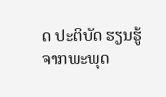ດ ປະຕິບັດ ຮຽນຮູ້ ຈາກພະພຸດ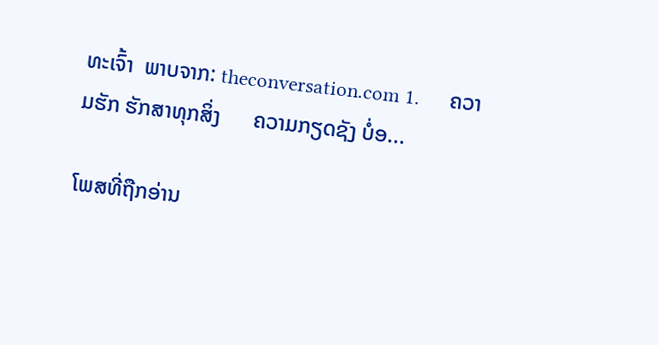ທະເຈົ້າ  ພາບຈາກ: theconversation.com 1.      ຄວາມຮັກ ຮັກສາທຸກສິ່ງ      ຄວາມກຽດຊັງ ບໍ່ອ...

ໂພສທີ່ຖືກອ່ານ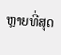ຫຼາຍທີ່ສຸດ